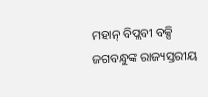ମହାନ୍‌ ବିପ୍ଲବୀ ବକ୍ସି ଜଗବନ୍ଧୁଙ୍କ ରାଜ୍ୟସ୍ତରୀୟ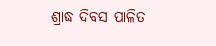ଶ୍ରାଦ୍ଧ ଦିବସ ପାଳିତ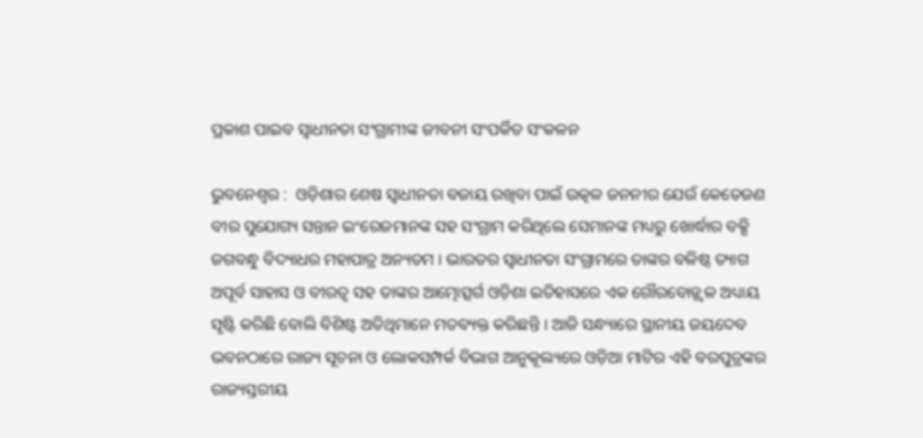ପ୍ରକାଶ ପାଇବ ସ୍ୱାଧୀନତା ସଂଗ୍ରାମୀଙ୍କ ଜୀବନୀ ସଂପର୍କିତ ସଂକଳନ

ଭୁବନେଶ୍ୱର :  ଓଡ଼ିଶାର ଶେଷ ସ୍ୱାଧୀନତା ବଜାୟ ରଖିବା ପାଇଁ ଉତ୍କଳ ଜନନୀର ଯେଉଁ କେତେଜଣ ବୀର ସୁଯୋଗ୍ୟ ସନ୍ତାନ ଇଂରେଜମାନଙ୍କ ସହ ସଂଗ୍ରାମ କରିଥିଲେ ସେମାନଙ୍କ ମଧ୍ୟରୁ ଖୋର୍ଦ୍ଧାର ବକ୍ସି ଜଗବନ୍ଧୁ ବିଦ୍ୟାଧର ମହାପାତ୍ର ଅନ୍ୟତମ । ଭାରତର ସ୍ୱାଧୀନତା ସଂଗ୍ରାମରେ ତାଙ୍କର ବଳିଷ୍ଠ ତ୍ୟାଗ ଅପୂର୍ବ ସାହାସ ଓ ବୀରତ୍ୱ ସହ ତାଙ୍କର ଆତ୍ମୋତ୍ସର୍ଗ ଓଡ଼ିଶା ଇତିହାସରେ ଏକ ଗୌରବୋଜ୍ଜ୍ୱଳ ଅଧ୍ୟାୟ ସୃଷ୍ଟି କରିଛି ବୋଲି ବିଶିଷ୍ଟ ଅତିଥିମାନେ ମତବ୍ୟକ୍ତ କରିଛନ୍ତି । ଆଜି ସନ୍ଧ୍ୟାରେ ସ୍ଥାନୀୟ ଜୟଦେବ ଭବନଠାରେ ରାଜ୍ୟ ସୂଚନା ଓ ଲୋକସମ୍ପର୍କ ବିଭାଗ ଆନୁକୂଲ୍ୟରେ ଓଡ଼ିଆ ମାଟିର ଏହି ବରପୁତ୍ରଙ୍କର ରାଜ୍ୟସ୍ତରୀୟ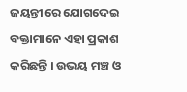ଜୟନ୍ତୀରେ ଯୋଗଦେଇ ବକ୍ତାମାନେ ଏହା ପ୍ରକାଶ କରିଛନ୍ତି । ଉଭୟ ମଞ୍ଚ ଓ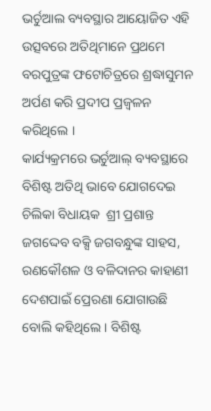ଭର୍ଚୁଆଲ ବ୍ୟବସ୍ଥାର ଆୟୋଜିତ ଏହି ଉତ୍ସବରେ ଅତିଥିମାନେ ପ୍ରଥମେ ବରପୁତ୍ରଙ୍କ ଫଟୋଚିତ୍ରରେ ଶ୍ରଦ୍ଧାସୁମନ ଅର୍ପଣ କରି ପ୍ରଦୀପ ପ୍ରଜ୍ୱଳନ କରିଥିଲେ ।
କାର୍ଯ୍ୟକ୍ରମରେ ଭର୍ଚୁଆଲ୍‌ ବ୍ୟବସ୍ଥାରେ ବିଶିଷ୍ଟ ଅତିଥି ଭାବେ ଯୋଗଦେଇ ଚିଲିକା ବିଧାୟକ  ଶ୍ରୀ ପ୍ରଶାନ୍ତ ଜଗଦ୍ଦେବ ବକ୍ସି ଜଗବନ୍ଧୁଙ୍କ ସାହସ, ରଣକୌଶଳ ଓ ବଳିଦାନର କାହାଣୀ ଦେଶପାଇଁ ପ୍ରେରଣା ଯୋଗାଉଛି ବୋଲି କହିଥିଲେ । ବିଶିଷ୍ଟ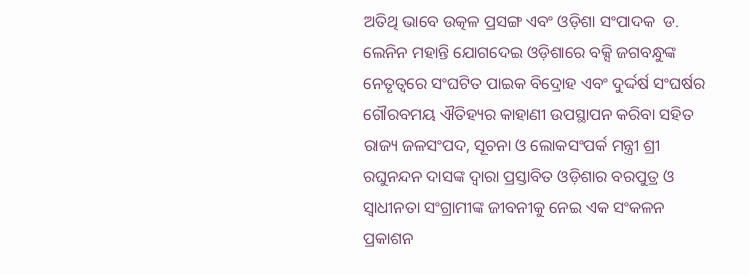ଅତିଥି ଭାବେ ଉତ୍କଳ ପ୍ରସଙ୍ଗ ଏବଂ ଓଡ଼ିଶା ସଂପାଦକ  ଡ. ଲେନିନ ମହାନ୍ତି ଯୋଗଦେଇ ଓଡ଼ିଶାରେ ବକ୍ସି ଜଗବନ୍ଧୁଙ୍କ ନେତୃତ୍ୱରେ ସଂଘଟିତ ପାଇକ ବିଦ୍ରୋହ ଏବଂ ଦୁର୍ଦ୍ଦର୍ଷ ସଂଘର୍ଷର ଗୌରବମୟ ଐତିହ୍ୟର କାହାଣୀ ଉପସ୍ଥାପନ କରିବା ସହିତ ରାଜ୍ୟ ଜଳସଂପଦ, ସୂଚନା ଓ ଲୋକସଂପର୍କ ମନ୍ତ୍ରୀ ଶ୍ରୀ ରଘୁନନ୍ଦନ ଦାସଙ୍କ ଦ୍ୱାରା ପ୍ରସ୍ତାବିତ ଓଡ଼ିଶାର ବରପୁତ୍ର ଓ ସ୍ୱାଧୀନତା ସଂଗ୍ରାମୀଙ୍କ ଜୀବନୀକୁ ନେଇ ଏକ ସଂକଳନ ପ୍ରକାଶନ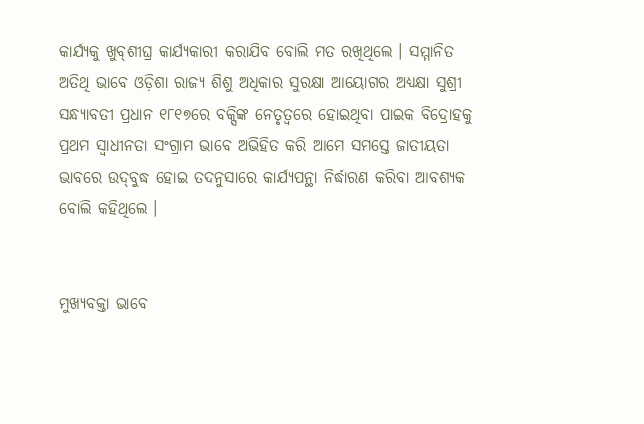କାର୍ଯ୍ୟକୁ ଖୁବ୍‌ଶୀଘ୍ର କାର୍ଯ୍ୟକାରୀ କରାଯିବ ବୋଲି ମତ ରଖିଥିଲେ । ସମ୍ମାନିତ ଅତିଥି ଭାବେ ଓଡ଼ିଶା ରାଜ୍ୟ ଶିଶୁ ଅଧିକାର ସୁରକ୍ଷା ଆୟୋଗର ଅଧ୍ୟକ୍ଷା ସୁଶ୍ରୀ ସନ୍ଧ୍ୟାବତୀ ପ୍ରଧାନ ୧୮୧୭ରେ ବକ୍ସିଙ୍କ ନେତୃତ୍ୱରେ ହୋଇଥିବା ପାଇକ ବିଦ୍ରୋହକୁ ପ୍ରଥମ ସ୍ୱାଧୀନତା ସଂଗ୍ରାମ ଭାବେ ଅଭିହିତ କରି ଆମେ ସମସ୍ତେ ଜାତୀୟତା ଭାବରେ ଉଦ୍‌ବୁଦ୍ଧ ହୋଇ ତଦନୁସାରେ କାର୍ଯ୍ୟପନ୍ଥା ନିର୍ଦ୍ଧାରଣ କରିବା ଆବଶ୍ୟକ ବୋଲି କହିଥିଲେ ।


ମୁଖ୍ୟବକ୍ତା ଭାବେ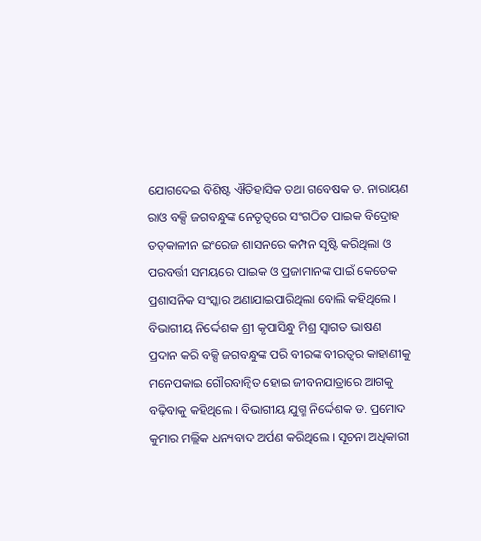ଯୋଗଦେଇ ବିଶିଷ୍ଟ ଐତିହାସିକ ତଥା ଗବେଷକ ଡ. ନାରାୟଣ ରାଓ ବକ୍ସି ଜଗବନ୍ଧୁଙ୍କ ନେତୃତ୍ୱରେ ସଂଗଠିତ ପାଇକ ବିଦ୍ରୋହ ତତ୍‌କାଳୀନ ଇଂରେଜ ଶାସନରେ କମ୍ପନ ସୃଷ୍ଟି କରିଥିଲା ଓ ପରବର୍ତ୍ତୀ ସମୟରେ ପାଇକ ଓ ପ୍ରଜାମାନଙ୍କ ପାଇଁ କେତେକ ପ୍ରଶାସନିକ ସଂସ୍କାର ଅଣାଯାଇପାରିଥିଲା ବୋଲି କହିଥିଲେ ।
ବିଭାଗୀୟ ନିର୍ଦ୍ଦେଶକ ଶ୍ରୀ କୃପାସିନ୍ଧୁ ମିଶ୍ର ସ୍ୱାଗତ ଭାଷଣ ପ୍ରଦାନ କରି ବକ୍ସି ଜଗବନ୍ଧୁଙ୍କ ପରି ବୀରଙ୍କ ବୀରତ୍ୱର କାହାଣୀକୁ ମନେପକାଇ ଗୌରବାନ୍ୱିତ ହୋଇ ଜୀବନଯାତ୍ରାରେ ଆଗକୁ ବଢ଼ିବାକୁ କହିଥିଲେ । ବିଭାଗୀୟ ଯୁଗ୍ମ ନିର୍ଦ୍ଦେଶକ ଡ. ପ୍ରମୋଦ କୁମାର ମଲ୍ଲିକ ଧନ୍ୟବାଦ ଅର୍ପଣ କରିଥିଲେ । ସୂଚନା ଅଧିକାରୀ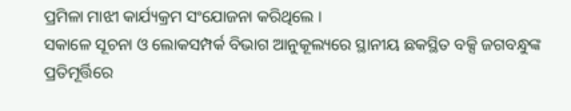ପ୍ରମିଳା ମାଝୀ କାର୍ଯ୍ୟକ୍ରମ ସଂଯୋଜନା କରିଥିଲେ ।
ସକାଳେ ସୂଚନା ଓ ଲୋକସମ୍ପର୍କ ବିଭାଗ ଆନୁକୂଲ୍ୟରେ ସ୍ଥାନୀୟ ଛକସ୍ଥିତ ବକ୍ସି ଜଗବନ୍ଧୁଙ୍କ ପ୍ରତିମୂର୍ତ୍ତିରେ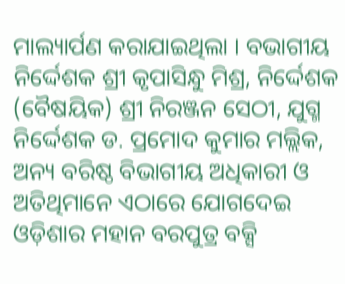ମାଲ୍ୟାର୍ପଣ କରାଯାଇଥିଲା । ବଭାଗୀୟ ନିର୍ଦ୍ଦେଶକ ଶ୍ରୀ କୃପାସିନ୍ଧୁ ମିଶ୍ର, ନିର୍ଦ୍ଦେଶକ (ବୈଷୟିକ) ଶ୍ରୀ ନିରଞ୍ଜନ ସେଠୀ, ଯୁଗ୍ମ ନିର୍ଦ୍ଦେଶକ ଡ. ପ୍ରମୋଦ କୁମାର ମଲ୍ଲିକ, ଅନ୍ୟ ବରିଷ୍ଠ ବିଭାଗୀୟ ଅଧିକାରୀ ଓ ଅତିଥିମାନେ ଏଠାରେ ଯୋଗଦେଇ ଓଡ଼ିଶାର ମହାନ ବରପୁତ୍ର ବକ୍ସି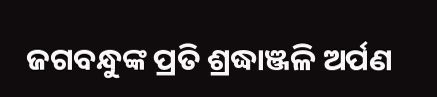ଜଗବନ୍ଧୁଙ୍କ ପ୍ରତି ଶ୍ରଦ୍ଧାଞ୍ଜଳି ଅର୍ପଣ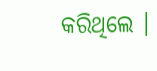କରିଥିଲେ ।